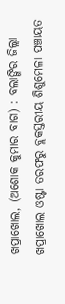ଖପ୍ରାଖୋଲ, (ଅଶୋକ କୁମାର ବାଗ) : ବଲାଙ୍ଗିର ଜିଲ୍ଲା ଖପ୍ରାଖୋଲ ଓଷ୍ଟା ତରଫରୁ ବ୍ଲକସ୍ତରୀୟ ଶିଶୁମେଳା ପଞ୍ଚାୟତ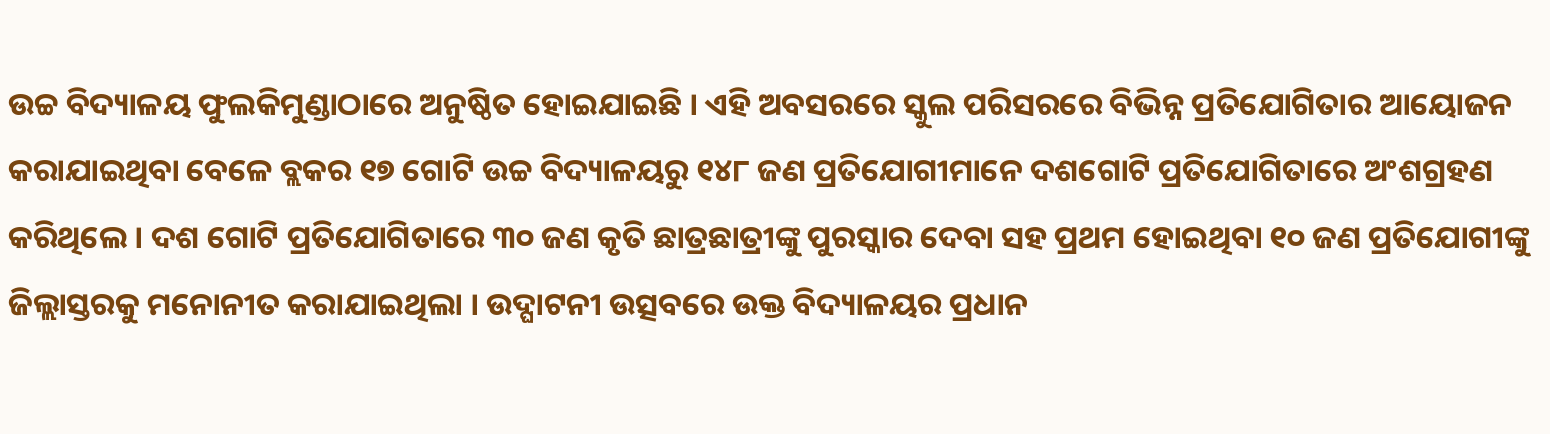ଉଚ୍ଚ ବିଦ୍ୟାଳୟ ଫୁଲକିମୁଣ୍ଡାଠାରେ ଅନୁଷ୍ଠିତ ହୋଇଯାଇଛି । ଏହି ଅବସରରେ ସ୍କୁଲ ପରିସରରେ ବିଭିନ୍ନ ପ୍ରତିଯୋଗିତାର ଆୟୋଜନ କରାଯାଇଥିବା ବେଳେ ବ୍ଲକର ୧୭ ଗୋଟି ଉଚ୍ଚ ବିଦ୍ୟାଳୟରୁ ୧୪୮ ଜଣ ପ୍ରତିଯୋଗୀମାନେ ଦଶଗୋଟି ପ୍ରତିଯୋଗିତାରେ ଅଂଶଗ୍ରହଣ କରିଥିଲେ । ଦଶ ଗୋଟି ପ୍ରତିଯୋଗିତାରେ ୩୦ ଜଣ କୃତି ଛାତ୍ରଛାତ୍ରୀଙ୍କୁ ପୁରସ୍କାର ଦେବା ସହ ପ୍ରଥମ ହୋଇଥିବା ୧୦ ଜଣ ପ୍ରତିଯୋଗୀଙ୍କୁ ଜିଲ୍ଲାସ୍ତରକୁ ମନୋନୀତ କରାଯାଇଥିଲା । ଉଦ୍ଘାଟନୀ ଉତ୍ସବରେ ଉକ୍ତ ବିଦ୍ୟାଳୟର ପ୍ରଧାନ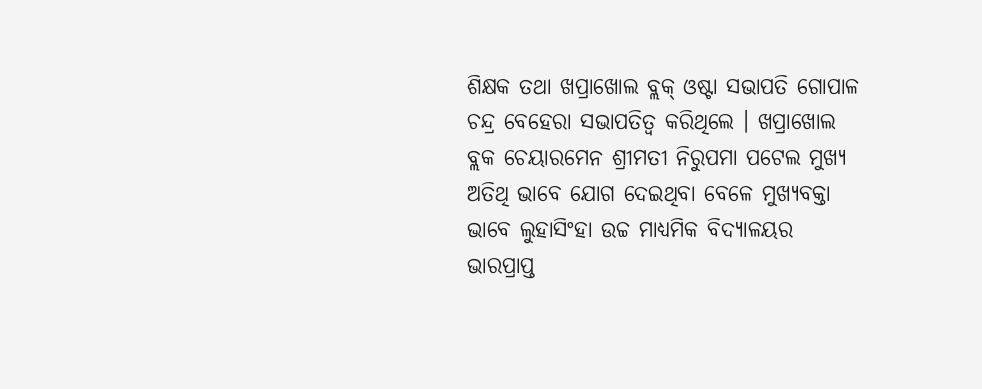ଶିକ୍ଷକ ତଥା ଖପ୍ରାଖୋଲ ବ୍ଲକ୍ ଓଷ୍ଟା ସଭାପତି ଗୋପାଳ ଚନ୍ଦ୍ର ବେହେରା ସଭାପତିତ୍ୱ କରିଥିଲେ । ଖପ୍ରାଖୋଲ ବ୍ଲକ ଚେୟାରମେନ ଶ୍ରୀମତୀ ନିରୁପମା ପଟେଲ ମୁଖ୍ୟ ଅତିଥି ଭାବେ ଯୋଗ ଦେଇଥିବା ବେଳେ ମୁଖ୍ୟବକ୍ତା ଭାବେ ଲୁହାସିଂହା ଉଚ୍ଚ ମାଧ୍ୟମିକ ବିଦ୍ୟାଳୟର ଭାରପ୍ରାପ୍ତ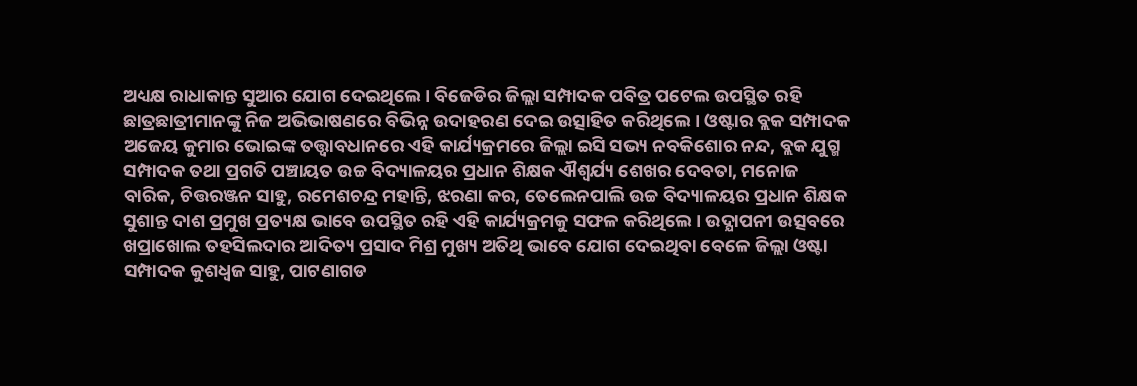ଅଧ୍ୟକ୍ଷ ରାଧାକାନ୍ତ ସୁଆର ଯୋଗ ଦେଇଥିଲେ । ବିଜେଡିର ଜିଲ୍ଲା ସମ୍ପାଦକ ପବିତ୍ର ପଟେଲ ଉପସ୍ଥିତ ରହି ଛାତ୍ରଛାତ୍ରୀମାନଙ୍କୁ ନିଜ ଅଭିଭାଷଣରେ ବିଭିନ୍ନ ଉଦାହରଣ ଦେଇ ଉତ୍ସାହିତ କରିଥିଲେ । ଓଷ୍ଟାର ବ୍ଲକ ସମ୍ପାଦକ ଅଜେୟ କୁମାର ଭୋଇଙ୍କ ତତ୍ତ୍ଵାବଧାନରେ ଏହି କାର୍ଯ୍ୟକ୍ରମରେ ଜିଲ୍ଲା ଇସି ସଭ୍ୟ ନବକିଶୋର ନନ୍ଦ, ବ୍ଲକ ଯୁଗ୍ମ ସମ୍ପାଦକ ତଥା ପ୍ରଗତି ପଞ୍ଚାୟତ ଉଚ୍ଚ ବିଦ୍ୟାଳୟର ପ୍ରଧାନ ଶିକ୍ଷକ ଐଶ୍ଵର୍ଯ୍ୟ ଶେଖର ଦେବତା, ମନୋଜ ବାରିକ, ଚିତ୍ତରଞ୍ଜନ ସାହୁ, ରମେଶଚନ୍ଦ୍ର ମହାନ୍ତି, ଝରଣା କର, ତେଲେନପାଲି ଉଚ୍ଚ ବିଦ୍ୟାଳୟର ପ୍ରଧାନ ଶିକ୍ଷକ ସୁଶାନ୍ତ ଦାଶ ପ୍ରମୁଖ ପ୍ରତ୍ୟକ୍ଷ ଭାବେ ଉପସ୍ଥିତ ରହି ଏହି କାର୍ଯ୍ୟକ୍ରମକୁ ସଫଳ କରିଥିଲେ । ଉଦ୍ଯାପନୀ ଉତ୍ସବରେ ଖପ୍ରାଖୋଲ ତହସିଲଦାର ଆଦିତ୍ୟ ପ୍ରସାଦ ମିଶ୍ର ମୁଖ୍ୟ ଅତିଥି ଭାବେ ଯୋଗ ଦେଇଥିବା ବେଳେ ଜିଲ୍ଲା ଓଷ୍ଟା ସମ୍ପାଦକ କୁଶଧ୍ୱଜ ସାହୁ, ପାଟଣାଗଡ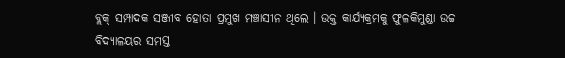ବ୍ଲକ୍ ସମ୍ପାଦକ ସଞ୍ଜୀବ ହୋତା ପ୍ରମୁଖ ମଞ୍ଚାସୀନ ଥିଲେ । ଉକ୍ତ କାର୍ଯ୍ୟକ୍ରମକୁ ଫୁଳକିମୁଣ୍ଡା ଉଚ୍ଚ ବିଦ୍ୟାଳୟର ସମସ୍ତ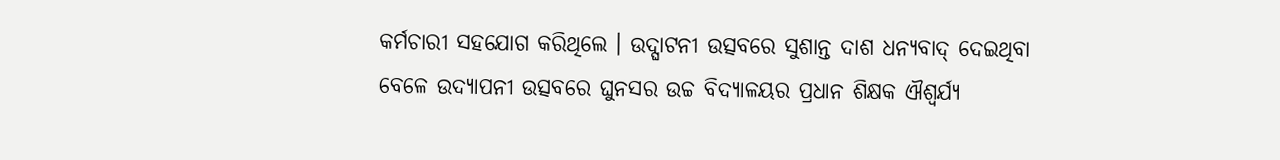କର୍ମଚାରୀ ସହଯୋଗ କରିଥିଲେ । ଉଦ୍ଘାଟନୀ ଉତ୍ସବରେ ସୁଶାନ୍ତ ଦାଶ ଧନ୍ୟବାଦ୍ ଦେଇଥିବା ବେଳେ ଉଦ୍ଯାପନୀ ଉତ୍ସବରେ ଘୁନସର ଉଚ୍ଚ ବିଦ୍ୟାଳୟର ପ୍ରଧାନ ଶିକ୍ଷକ ଐଶ୍ଵର୍ଯ୍ୟ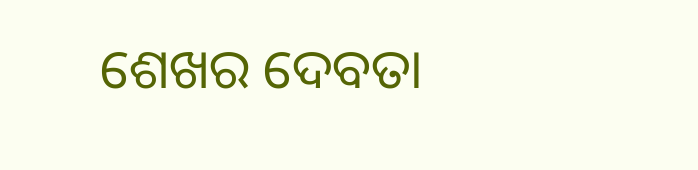ଶେଖର ଦେବତା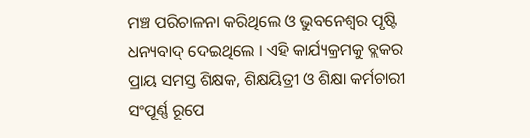ମଞ୍ଚ ପରିଚାଳନା କରିଥିଲେ ଓ ଭୁବନେଶ୍ୱର ପୃଷ୍ଟି ଧନ୍ୟବାଦ୍ ଦେଇଥିଲେ । ଏହି କାର୍ଯ୍ୟକ୍ରମକୁ ବ୍ଲକର ପ୍ରାୟ ସମସ୍ତ ଶିକ୍ଷକ, ଶିକ୍ଷୟିତ୍ରୀ ଓ ଶିକ୍ଷା କର୍ମଚାରୀ ସଂପୂର୍ଣ୍ଣ ରୂପେ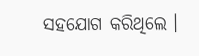ସହଯୋଗ କରିଥିଲେ ।